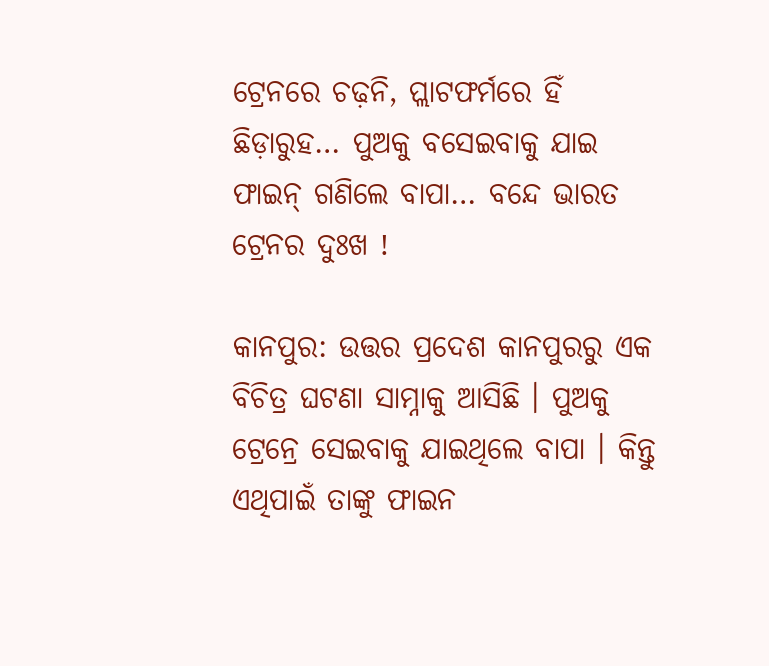ଟ୍ରେନରେ ଚଢ଼ନି, ପ୍ଲାଟଫର୍ମରେ ହିଁ ଛିଡ଼ାରୁହ… ପୁଅକୁ ବସେଇବାକୁ ଯାଇ ଫାଇନ୍ ଗଣିଲେ ବାପା… ବନ୍ଦେ ଭାରତ ଟ୍ରେନର ଦୁଃଖ !

କାନପୁର: ଉତ୍ତର ପ୍ରଦେଶ କାନପୁରରୁ ଏକ ବିଚିତ୍ର ଘଟଣା ସାମ୍ନାକୁ ଆସିଛି । ପୁଅକୁ ଟ୍ରେନ୍ରେ ସେଇବାକୁ ଯାଇଥିଲେ ବାପା । କିନ୍ତୁ ଏଥିପାଇଁ ତାଙ୍କୁ ଫାଇନ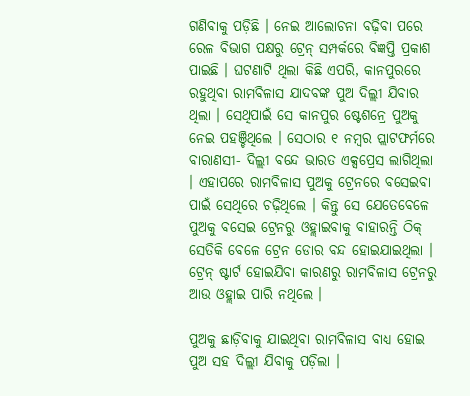ଗଣିବାକୁ ପଡ଼ିଛି । ନେଇ ଆଲୋଚନା ବଢ଼ିବା ପରେ ରେଳ ବିଭାଗ ପକ୍ଷରୁ ଟ୍ରେନ୍ ସମ୍ପର୍କରେ ବିଜ୍ଞପ୍ତି ପ୍ରକାଶ ପାଇଛି । ଘଟଣାଟି ଥିଲା କିଛି ଏପରି, କାନପୁରରେ ରହୁଥିବା ରାମବିଳାସ ଯାଦବଙ୍କ ପୁଅ ଦିଲ୍ଲୀ ଯିବାର ଥିଲା । ସେଥିପାଇଁ ସେ କାନପୁର ଷ୍ଟେଶନ୍ରେ ପୁଅକୁ ନେଇ ପହଞ୍ଚିଥିଲେ । ସେଠାର ୧ ନମ୍ବର ପ୍ଲାଟଫର୍ମରେ ବାରାଣସୀ- ଦିଲ୍ଲୀ ବନ୍ଦେ ଭାରତ ଏକ୍ସପ୍ରେସ ଲାଗିଥିଲା । ଏହାପରେ ରାମବିଳାସ ପୁଅକୁ ଟ୍ରେନରେ ବସେଇବା ପାଇଁ ସେଥିରେ ଚଢ଼ିଥିଲେ । କିନ୍ତୁ ସେ ଯେତେବେଳେ ପୁଅକୁ ବସେଇ ଟ୍ରେନରୁ ଓହ୍ଲାଇବାକୁ ବାହାରନ୍ତି ଠିକ୍ ସେତିକି ବେଳେ ଟ୍ରେନ ଡୋର ବନ୍ଦ ହୋଇଯାଇଥିଲା । ଟ୍ରେନ୍ ଷ୍ଟାର୍ଟ ହୋଇଯିବା କାରଣରୁ ରାମବିଳାସ ଟ୍ରେନରୁ ଆଉ ଓହ୍ଲାଇ ପାରି ନଥିଲେ ।

ପୁଅକୁ ଛାଡ଼ିବାକୁ ଯାଇଥିବା ରାମବିଳାସ ବାଧ୍ୟ ହୋଇ ପୁଅ ସହ ଦିଲ୍ଲୀ ଯିବାକୁ ପଡ଼ିଲା ।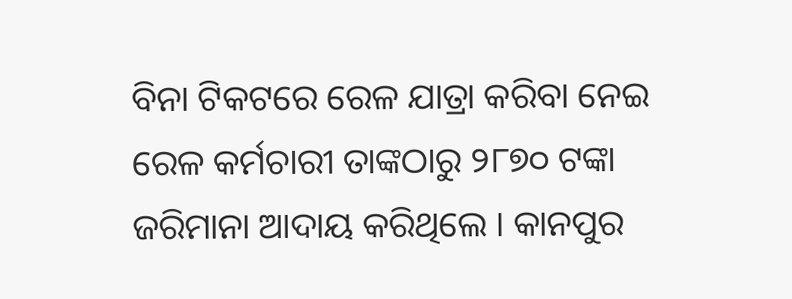ବିନା ଟିକଟରେ ରେଳ ଯାତ୍ରା କରିବା ନେଇ ରେଳ କର୍ମଚାରୀ ତାଙ୍କଠାରୁ ୨୮୭୦ ଟଙ୍କା ଜରିମାନା ଆଦାୟ କରିଥିଲେ । କାନପୁର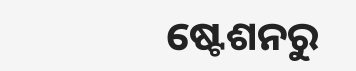ଷ୍ଟେଶନରୁ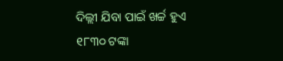ଦିଲ୍ଲୀ ଯିବା ପାଇଁ ଖର୍ଚ୍ଚ ହୁଏ ୧୮୩୦ ଟଙ୍କା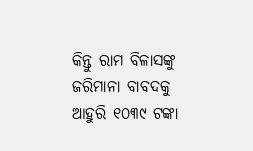କିନ୍ତୁ ରାମ ବିଳାସଙ୍କୁ ଜରିମାନା ବାବଦକୁ ଆହୁରି ୧୦୩୯ ଟଙ୍କା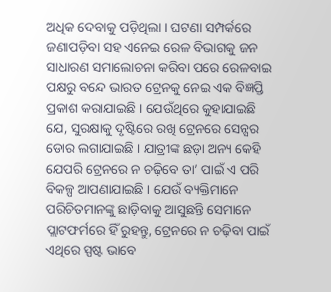ଅଧିକ ଦେବାକୁ ପଡ଼ିଥିଲା । ଘଟଣା ସମ୍ପର୍କରେ ଜଣାପଡ଼ିବା ସହ ଏନେଇ ରେଳ ବିଭାଗକୁ ଜନ ସାଧାରଣ ସମାଲୋଚନା କରିବା ପରେ ରେଳବାଇ ପକ୍ଷରୁ ବନ୍ଦେ ଭାରତ ଟ୍ରେନକୁ ନେଇ ଏକ ବିଜ୍ଞପ୍ତି ପ୍ରକାଶ କରାଯାଇଛି । ଯେଉଁଥିରେ କୁହାଯାଇଛି ଯେ, ସୁରକ୍ଷାକୁ ଦୃଷ୍ଟିରେ ରଖି ଟ୍ରେନରେ ସେନ୍ସର ଡୋର ଲଗାଯାଇଛି । ଯାତ୍ରୀଙ୍କ ଛଡ଼ା ଅନ୍ୟ କେହି ଯେପରି ଟ୍ରେନରେ ନ ଚଢ଼ିବେ ତା’ ପାଇଁ ଏ ପରି ବିକଳ୍ପ ଆପଣାଯାଇଛି । ଯେଉଁ ବ୍ୟକ୍ତିମାନେ ପରିଚିତମାନଙ୍କୁ ଛାଡ଼ିବାକୁ ଆସୁଛନ୍ତି ସେମାନେ ପ୍ଲାଟଫର୍ମରେ ହିଁ ରୁହନ୍ତୁ, ଟ୍ରେନରେ ନ ଚଢ଼ିବା ପାଇଁ ଏଥିରେ ସ୍ପଷ୍ଟ ଭାବେ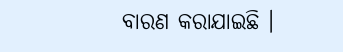ବାରଣ କରାଯାଇଛି ।